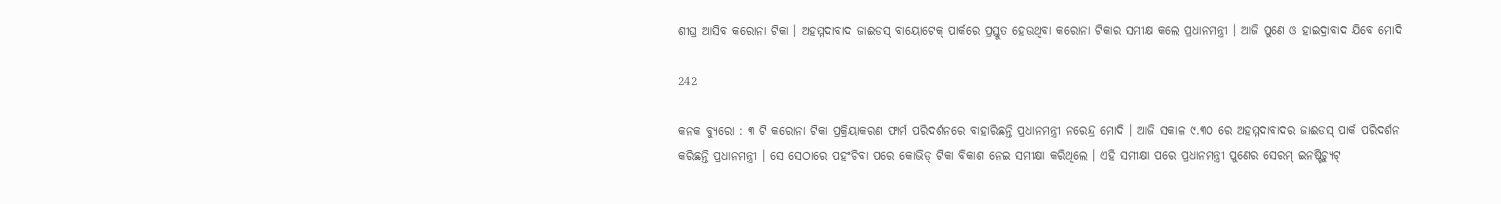ଶୀଘ୍ର ଆସିବ କରୋନା ଟିକା । ଅହମ୍ମଦାବାଦ ଜାଈଡସ୍ ବାୟୋଟେକ୍ ପାର୍କରେ ପ୍ରସ୍ତୁତ ହେଉଥିବା କରୋନା ଟିକାର ସମୀକ୍ଷ କଲେ ପ୍ରଧାନମନ୍ତ୍ରୀ । ଆଜି ପୁଣେ ଓ ହାଇଦ୍ରାବାଦ ଯିବେ ମୋଦି

242

କନକ ବ୍ୟୁରୋ : ୩ ଟି କରୋନା ଟିକା ପ୍ରକ୍ରିୟାକରଣ ଫାର୍ମ ପରିଦର୍ଶନରେ ବାହାରିଛନ୍ତି ପ୍ରଧାନମନ୍ତ୍ରୀ ନରେନ୍ଦ୍ର ମୋଦି । ଆଜି ସକାଳ ୯.୩୦ ରେ ଅହମ୍ମଦାବାଦର ଜାଈଡସ୍ ପାର୍କ ପରିଦର୍ଶନ କରିଛନ୍ତି ପ୍ରଧାନମନ୍ତ୍ରୀ । ସେ ସେଠାରେ ପହଂଚିବା ପରେ କୋଭିଡ୍ ଟିକା ବିକାଶ ନେଇ ସମୀକ୍ଷା କରିଥିଲେ । ଏହି ସମୀକ୍ଷା ପରେ ପ୍ରଧାନମନ୍ତ୍ରୀ ପୁଣେର ସେରମ୍ ଇନଷ୍ଟିଚ୍ୟୁଟ୍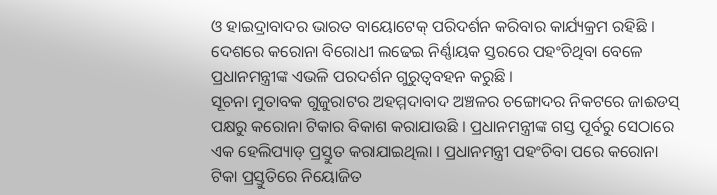ଓ ହାଇଦ୍ରାବାଦର ଭାରତ ବାୟୋଟେକ୍ ପରିଦର୍ଶନ କରିବାର କାର୍ଯ୍ୟକ୍ରମ ରହିଛି । ଦେଶରେ କରୋନା ବିରୋଧୀ ଲଢେଇ ନିର୍ଣ୍ଣାୟକ ସ୍ତରରେ ପହଂଚିଥିବା ବେଳେ ପ୍ରଧାନମନ୍ତ୍ରୀଙ୍କ ଏଭଳି ପରଦର୍ଶନ ଗୁରୁତ୍ୱବହନ କରୁଛି ।
ସୂଚନା ମୁତାବକ ଗୁଜୁରାଟର ଅହମ୍ମଦାବାଦ ଅଞ୍ଚଳର ଚଙ୍ଗୋଦର ନିକଟରେ ଜାଈଡସ୍ ପକ୍ଷରୁ କରୋନା ଟିକାର ବିକାଶ କରାଯାଉଛି । ପ୍ରଧାନମନ୍ତ୍ରୀଙ୍କ ଗସ୍ତ ପୂର୍ବରୁ ସେଠାରେ ଏକ ହେଲିପ୍ୟାଡ୍ ପ୍ରସ୍ତୁତ କରାଯାଇଥିଲା । ପ୍ରଧାନମନ୍ତ୍ରୀ ପହଂଚିବା ପରେ କରୋନା ଟିକା ପ୍ରସ୍ତୁତିରେ ନିୟୋଜିତ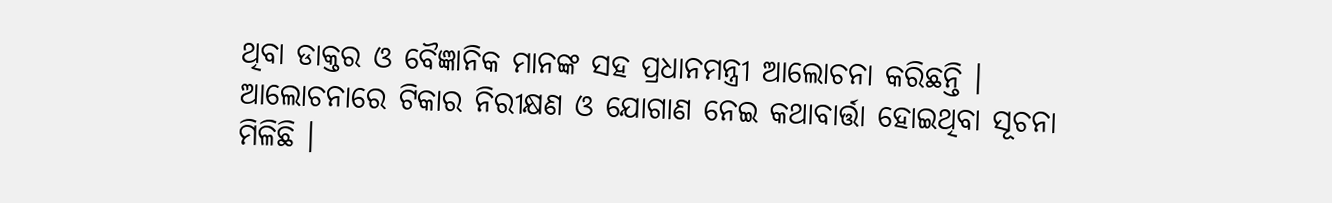ଥିବା ଡାକ୍ତର ଓ ବୈଜ୍ଞାନିକ ମାନଙ୍କ ସହ ପ୍ରଧାନମନ୍ତ୍ରୀ ଆଲୋଚନା କରିଛନ୍ତି । ଆଲୋଚନାରେ ଟିକାର ନିରୀକ୍ଷଣ ଓ ଯୋଗାଣ ନେଇ କଥାବାର୍ତ୍ତା ହୋଇଥିବା ସୂଚନା ମିଳିଛି ।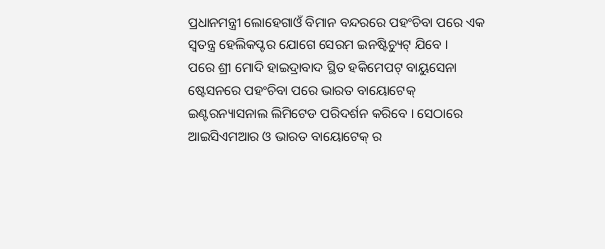ପ୍ରଧାନମନ୍ତ୍ରୀ ଲୋହେଗାଓଁ ବିମାନ ବନ୍ଦରରେ ପହଂଚିବା ପରେ ଏକ ସ୍ୱତନ୍ତ୍ର ହେଲିକପ୍ଟର ଯୋଗେ ସେରମ ଇନଷ୍ଟିଚ୍ୟୁଟ୍ ଯିବେ ।
ପରେ ଶ୍ରୀ ମୋଦି ହାଇଦ୍ରାବାଦ ସ୍ଥିତ ହକିମେପଟ୍ ବାୟୁସେନା ଷ୍ଟେସନରେ ପହଂଚିବା ପରେ ଭାରତ ବାୟୋଟେକ୍ ଇଣ୍ଟରନ୍ୟାସନାଲ ଲିମିଟେଡ ପରିଦର୍ଶନ କରିବେ । ସେଠାରେ ଆଇସିଏମଆର ଓ ଭାରତ ବାୟୋଟେକ୍ ର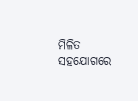ମିଳିତ ସହଯୋଗରେ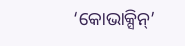‘କୋଭାକ୍ସିନ୍’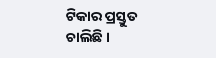ଟିକାର ପ୍ରସ୍ତୁତ ଚାଲିଛି ।